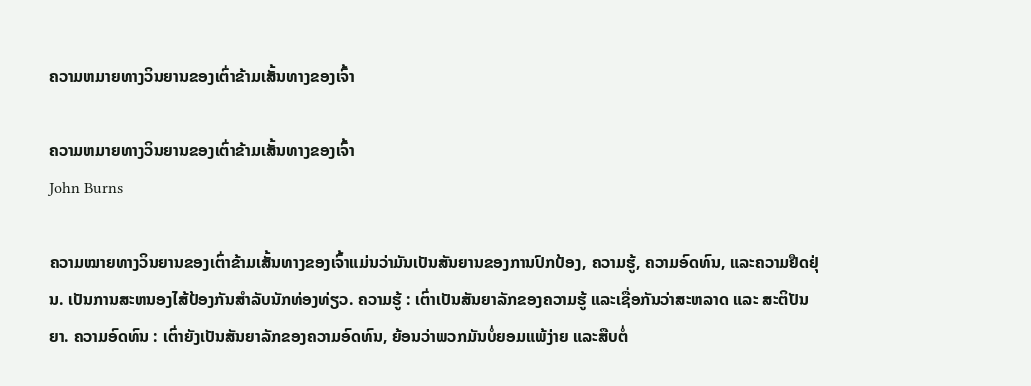ຄວາມຫມາຍທາງວິນຍານຂອງເຕົ່າຂ້າມເສັ້ນທາງຂອງເຈົ້າ

ຄວາມຫມາຍທາງວິນຍານຂອງເຕົ່າຂ້າມເສັ້ນທາງຂອງເຈົ້າ
John Burns

ຄວາມໝາຍທາງວິນຍານຂອງເຕົ່າຂ້າມເສັ້ນທາງຂອງເຈົ້າແມ່ນວ່າມັນເປັນສັນຍານຂອງການປົກປ້ອງ, ຄວາມຮູ້, ຄວາມອົດທົນ, ແລະຄວາມຢືດຢຸ່ນ. ເປັນການສະຫນອງໄສ້ປ້ອງກັນສໍາລັບນັກທ່ອງທ່ຽວ. ຄວາມຮູ້ : ເຕົ່າເປັນສັນຍາລັກຂອງຄວາມຮູ້ ແລະເຊື່ອກັນວ່າສະຫລາດ ແລະ ສະຕິປັນຍາ. ຄວາມອົດທົນ : ເຕົ່າຍັງເປັນສັນຍາລັກຂອງຄວາມອົດທົນ, ຍ້ອນວ່າພວກມັນບໍ່ຍອມແພ້ງ່າຍ ແລະສືບຕໍ່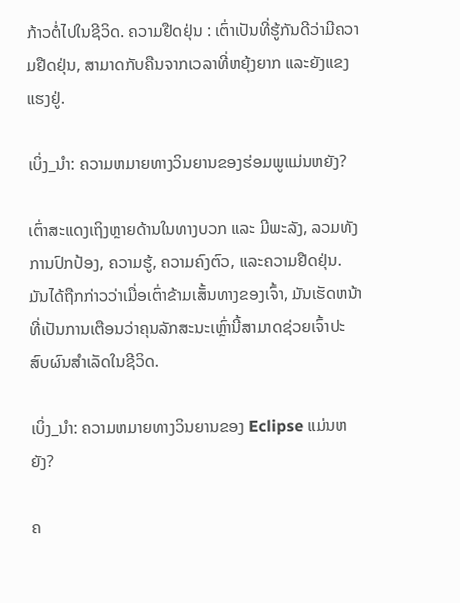ກ້າວຕໍ່ໄປໃນຊີວິດ. ຄວາມຢືດຢຸ່ນ : ເຕົ່າເປັນທີ່ຮູ້ກັນດີວ່າມີຄວາມຢືດຢຸ່ນ, ສາມາດກັບຄືນຈາກເວລາທີ່ຫຍຸ້ງຍາກ ແລະຍັງແຂງແຮງຢູ່.

ເບິ່ງ_ນຳ: ຄວາມຫມາຍທາງວິນຍານຂອງຮ່ອມພູແມ່ນຫຍັງ?

ເຕົ່າສະແດງເຖິງຫຼາຍດ້ານໃນທາງບວກ ແລະ ມີພະລັງ, ລວມທັງການປົກປ້ອງ, ຄວາມຮູ້, ຄວາມຄົງຕົວ, ແລະຄວາມຢືດຢຸ່ນ. ມັນໄດ້ຖືກກ່າວວ່າເມື່ອເຕົ່າຂ້າມເສັ້ນທາງຂອງເຈົ້າ, ມັນເຮັດຫນ້າທີ່ເປັນການເຕືອນວ່າຄຸນລັກສະນະເຫຼົ່ານີ້ສາມາດຊ່ວຍເຈົ້າປະສົບຜົນສໍາເລັດໃນຊີວິດ.

ເບິ່ງ_ນຳ: ຄວາມຫມາຍທາງວິນຍານຂອງ Eclipse ແມ່ນຫຍັງ?

ຄ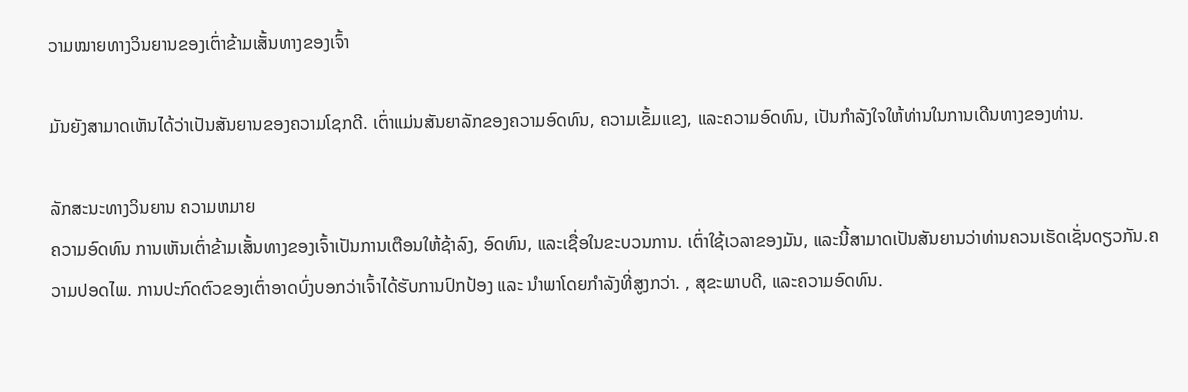ວາມໝາຍທາງວິນຍານຂອງເຕົ່າຂ້າມເສັ້ນທາງຂອງເຈົ້າ

ມັນຍັງສາມາດເຫັນໄດ້ວ່າເປັນສັນຍານຂອງຄວາມໂຊກດີ. ເຕົ່າແມ່ນສັນຍາລັກຂອງຄວາມອົດທົນ, ຄວາມເຂັ້ມແຂງ, ແລະຄວາມອົດທົນ, ເປັນກໍາລັງໃຈໃຫ້ທ່ານໃນການເດີນທາງຂອງທ່ານ.

ລັກສະນະທາງວິນຍານ ຄວາມຫມາຍ
ຄວາມອົດທົນ ການເຫັນເຕົ່າຂ້າມເສັ້ນທາງຂອງເຈົ້າເປັນການເຕືອນໃຫ້ຊ້າລົງ, ອົດທົນ, ແລະເຊື່ອໃນຂະບວນການ. ເຕົ່າໃຊ້ເວລາຂອງມັນ, ແລະນີ້ສາມາດເປັນສັນຍານວ່າທ່ານຄວນເຮັດເຊັ່ນດຽວກັນ.ຄວາມປອດໄພ. ການປະກົດຕົວຂອງເຕົ່າອາດບົ່ງບອກວ່າເຈົ້າໄດ້ຮັບການປົກປ້ອງ ແລະ ນຳພາໂດຍກຳລັງທີ່ສູງກວ່າ. , ສຸຂະພາບດີ, ແລະຄວາມອົດທົນ.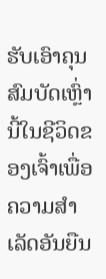ຮັບເອົາຄຸນສົມບັດເຫຼົ່ານີ້ໃນຊີວິດຂອງເຈົ້າເພື່ອຄວາມສໍາເລັດອັນຍືນ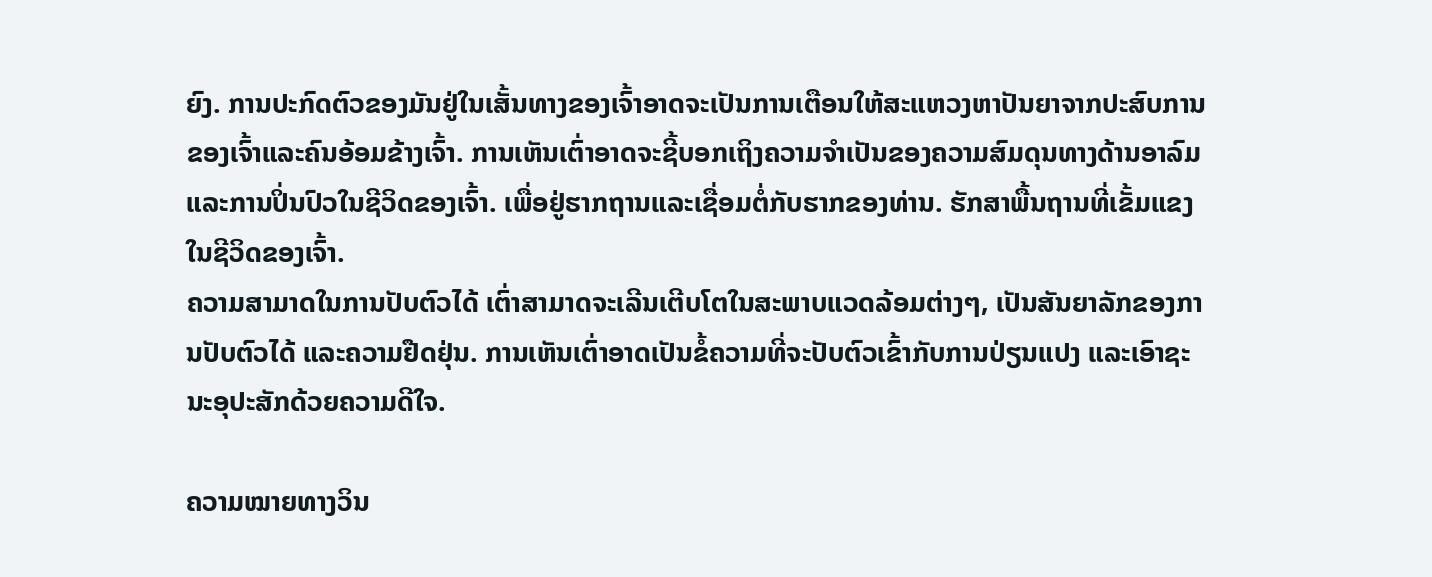ຍົງ. ການປະກົດຕົວຂອງມັນຢູ່ໃນເສັ້ນທາງຂອງເຈົ້າອາດຈະເປັນການເຕືອນໃຫ້ສະແຫວງຫາປັນຍາຈາກປະສົບການຂອງເຈົ້າແລະຄົນອ້ອມຂ້າງເຈົ້າ. ການເຫັນເຕົ່າອາດຈະຊີ້ບອກເຖິງຄວາມຈຳເປັນຂອງຄວາມສົມດຸນທາງດ້ານອາລົມ ແລະການປິ່ນປົວໃນຊີວິດຂອງເຈົ້າ. ເພື່ອຢູ່ຮາກຖານແລະເຊື່ອມຕໍ່ກັບຮາກຂອງທ່ານ. ຮັກສາພື້ນຖານທີ່ເຂັ້ມແຂງໃນຊີວິດຂອງເຈົ້າ.
ຄວາມສາມາດໃນການປັບຕົວໄດ້ ເຕົ່າສາມາດຈະເລີນເຕີບໂຕໃນສະພາບແວດລ້ອມຕ່າງໆ, ເປັນສັນຍາລັກຂອງການປັບຕົວໄດ້ ແລະຄວາມຢືດຢຸ່ນ. ການເຫັນເຕົ່າອາດເປັນຂໍ້ຄວາມທີ່ຈະປັບຕົວເຂົ້າກັບການປ່ຽນແປງ ແລະເອົາຊະນະອຸປະສັກດ້ວຍຄວາມດີໃຈ.

ຄວາມໝາຍທາງວິນ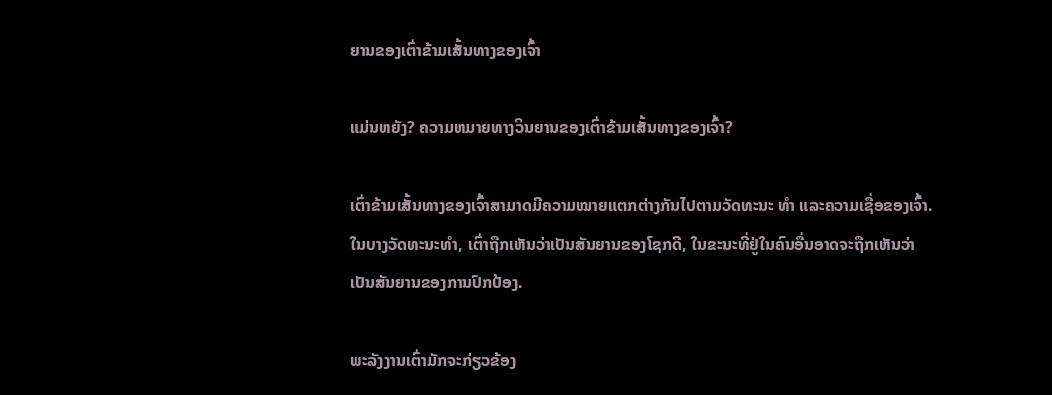ຍານຂອງເຕົ່າຂ້າມເສັ້ນທາງຂອງເຈົ້າ

ແມ່ນຫຍັງ? ຄວາມຫມາຍທາງວິນຍານຂອງເຕົ່າຂ້າມເສັ້ນທາງຂອງເຈົ້າ?

ເຕົ່າຂ້າມເສັ້ນທາງຂອງເຈົ້າສາມາດມີຄວາມໝາຍແຕກຕ່າງກັນໄປຕາມວັດທະນະ ທຳ ແລະຄວາມເຊື່ອຂອງເຈົ້າ. ໃນບາງວັດທະນະທໍາ, ເຕົ່າຖືກເຫັນວ່າເປັນສັນຍານຂອງໂຊກດີ, ໃນຂະນະທີ່ຢູ່ໃນຄົນອື່ນອາດຈະຖືກເຫັນວ່າເປັນສັນຍານຂອງການປົກປ້ອງ.

ພະລັງງານເຕົ່າມັກຈະກ່ຽວຂ້ອງ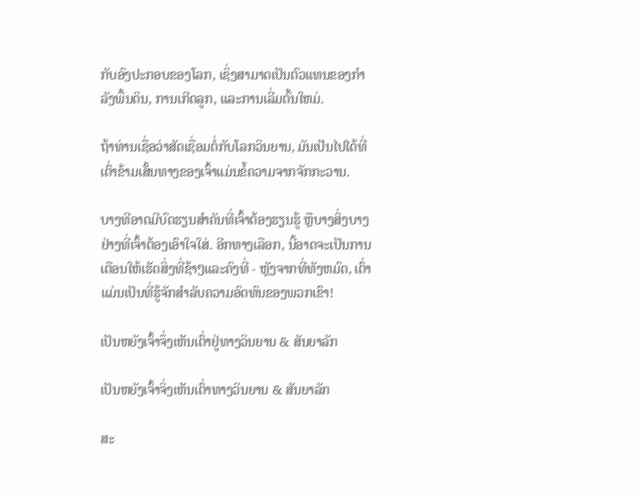ກັບອົງປະກອບຂອງໂລກ, ເຊິ່ງສາມາດເປັນຕົວແທນຂອງກໍາລັງພື້ນດິນ, ການເກີດລູກ, ແລະການເລີ່ມຕົ້ນໃຫມ່.

ຖ້າທ່ານເຊື່ອວ່າສັດເຊື່ອມຕໍ່ກັບໂລກວິນຍານ, ມັນເປັນໄປໄດ້ທີ່ ເຕົ່າຂ້າມເສັ້ນທາງຂອງເຈົ້າແມ່ນຂໍ້ຄວາມຈາກຈັກກະວານ.

ບາງທີອາດມີບົດຮຽນສຳຄັນທີ່ເຈົ້າຕ້ອງຮຽນຮູ້ ຫຼືບາງສິ່ງບາງຢ່າງທີ່ເຈົ້າຕ້ອງເອົາໃຈໃສ່. ອີກທາງເລືອກ, ນີ້ອາດຈະເປັນການເຕືອນໃຫ້ເຮັດສິ່ງທີ່ຊ້າໆແລະຄົງທີ່ - ຫຼັງຈາກທີ່ທັງຫມົດ, ເຕົ່າແມ່ນເປັນທີ່ຮູ້ຈັກສໍາລັບຄວາມອົດທົນຂອງພວກເຂົາ!

ເປັນຫຍັງເຈົ້າຈຶ່ງເຫັນເຕົ່າຢູ່ທາງວິນຍານ & ສັນຍາລັກ

ເປັນຫຍັງເຈົ້າຈິ່ງເຫັນເຕົ່າທາງວິນຍານ & ສັນຍາລັກ

ສະ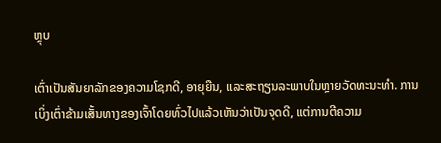ຫຼຸບ

ເຕົ່າເປັນສັນຍາລັກຂອງຄວາມໂຊກດີ, ອາຍຸຍືນ, ແລະສະຖຽນລະພາບໃນຫຼາຍວັດທະນະທໍາ. ການເບິ່ງເຕົ່າຂ້າມເສັ້ນທາງຂອງເຈົ້າໂດຍທົ່ວໄປແລ້ວເຫັນວ່າເປັນຈຸດດີ, ແຕ່ການຕີຄວາມ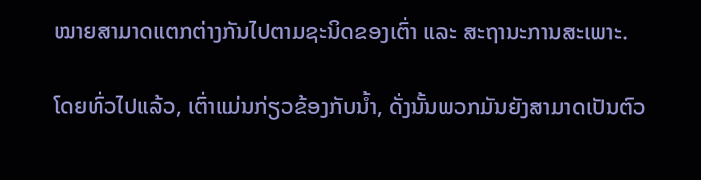ໝາຍສາມາດແຕກຕ່າງກັນໄປຕາມຊະນິດຂອງເຕົ່າ ແລະ ສະຖານະການສະເພາະ.

ໂດຍທົ່ວໄປແລ້ວ, ເຕົ່າແມ່ນກ່ຽວຂ້ອງກັບນ້ຳ, ດັ່ງນັ້ນພວກມັນຍັງສາມາດເປັນຕົວ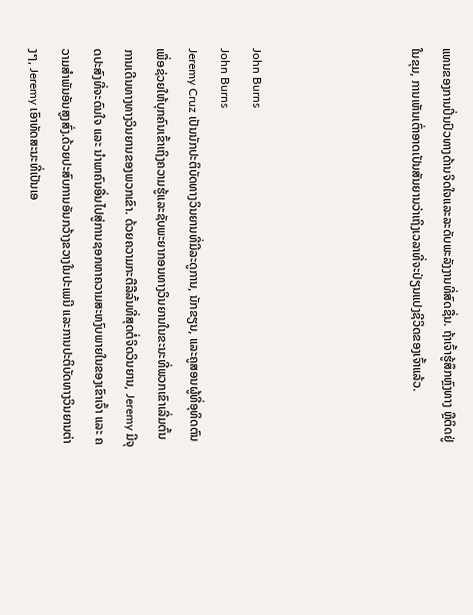ແທນຂອງການປິ່ນປົວທາງດ້ານຈິດໃຈແລະລະດັບພະລັງງານທີ່ສົດຊື່ນ. ຖ້າເຈົ້າຮູ້ສຶກຫຼົງທາງ ຫຼືຕິດຢູ່ໃນຂຸມ, ການເຫັນເຕົ່າອາດເປັນສັນຍານວ່າເຖິງເວລາທີ່ຈະປ່ຽນແປງຊີວິດຂອງເຈົ້າແລ້ວ.




John Burns
John Burns
Jeremy Cruz ເປັນນັກປະຕິບັດທາງວິນຍານທີ່ມີລະດູການ, ນັກຂຽນ, ແລະຄູສອນຜູ້ທີ່ອຸທິດຕົນເພື່ອຊ່ວຍໃຫ້ບຸກຄົນເຂົ້າເຖິງຄວາມຮູ້ແລະຊັບພະຍາກອນທາງວິນຍານໃນຂະນະທີ່ພວກເຂົາເລີ່ມຕົ້ນການເດີນທາງທາງວິນຍານຂອງພວກເຂົາ. ດ້ວຍຄວາມກະຕືລືລົ້ນທີ່ສຸດຕໍ່ຈິດວິນຍານ, Jeremy ມີຈຸດປະສົງທີ່ຈະດົນໃຈ ແລະ ນຳພາຄົນອື່ນໄປສູ່ການຊອກຫາຄວາມສະຫງົບພາຍໃນຂອງເຂົາເຈົ້າ ແລະ ຄວາມສຳພັນອັນສູງສົ່ງ.ດ້ວຍປະສົບການອັນກວ້າງຂວາງໃນປະເພນີ ແລະການປະຕິບັດທາງວິນຍານຕ່າງໆ, Jeremy ເອົາທັດສະນະທີ່ເປັນເອ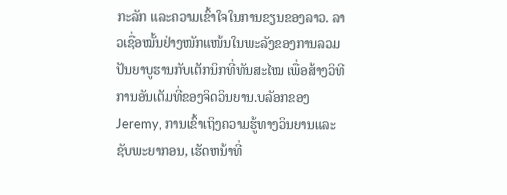ກະລັກ ແລະຄວາມເຂົ້າໃຈໃນການຂຽນຂອງລາວ. ລາວເຊື່ອໝັ້ນຢ່າງໜັກແໜ້ນໃນພະລັງຂອງການລວມປັນຍາບູຮານກັບເຕັກນິກທີ່ທັນສະໄໝ ເພື່ອສ້າງວິທີການອັນເຕັມທີ່ຂອງຈິດວິນຍານ.ບລັອກຂອງ Jeremy, ການເຂົ້າເຖິງຄວາມຮູ້ທາງວິນຍານແລະຊັບພະຍາກອນ, ເຮັດຫນ້າທີ່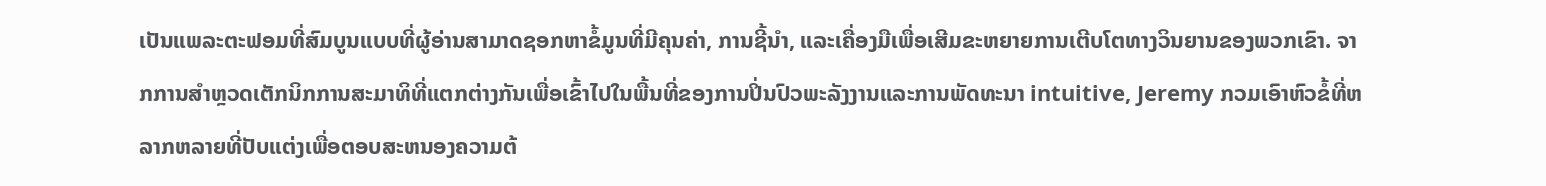ເປັນແພລະຕະຟອມທີ່ສົມບູນແບບທີ່ຜູ້ອ່ານສາມາດຊອກຫາຂໍ້ມູນທີ່ມີຄຸນຄ່າ, ການຊີ້ນໍາ, ແລະເຄື່ອງມືເພື່ອເສີມຂະຫຍາຍການເຕີບໂຕທາງວິນຍານຂອງພວກເຂົາ. ຈາກການສໍາຫຼວດເຕັກນິກການສະມາທິທີ່ແຕກຕ່າງກັນເພື່ອເຂົ້າໄປໃນພື້ນທີ່ຂອງການປິ່ນປົວພະລັງງານແລະການພັດທະນາ intuitive, Jeremy ກວມເອົາຫົວຂໍ້ທີ່ຫລາກຫລາຍທີ່ປັບແຕ່ງເພື່ອຕອບສະຫນອງຄວາມຕ້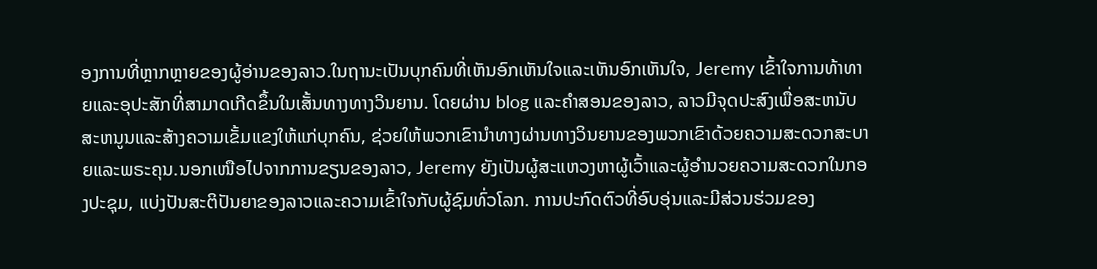ອງການທີ່ຫຼາກຫຼາຍຂອງຜູ້ອ່ານຂອງລາວ.ໃນຖານະເປັນບຸກຄົນທີ່ເຫັນອົກເຫັນໃຈແລະເຫັນອົກເຫັນໃຈ, Jeremy ເຂົ້າໃຈການທ້າທາຍແລະອຸປະສັກທີ່ສາມາດເກີດຂຶ້ນໃນເສັ້ນທາງທາງວິນຍານ. ໂດຍຜ່ານ blog ແລະຄໍາສອນຂອງລາວ, ລາວມີຈຸດປະສົງເພື່ອສະຫນັບສະຫນູນແລະສ້າງຄວາມເຂັ້ມແຂງໃຫ້ແກ່ບຸກຄົນ, ຊ່ວຍໃຫ້ພວກເຂົານໍາທາງຜ່ານທາງວິນຍານຂອງພວກເຂົາດ້ວຍຄວາມສະດວກສະບາຍແລະພຣະຄຸນ.ນອກເໜືອໄປຈາກການຂຽນຂອງລາວ, Jeremy ຍັງເປັນຜູ້ສະແຫວງຫາຜູ້ເວົ້າແລະຜູ້ອໍານວຍຄວາມສະດວກໃນກອງປະຊຸມ, ແບ່ງປັນສະຕິປັນຍາຂອງລາວແລະຄວາມເຂົ້າໃຈກັບຜູ້ຊົມທົ່ວໂລກ. ການປະກົດຕົວທີ່ອົບອຸ່ນແລະມີສ່ວນຮ່ວມຂອງ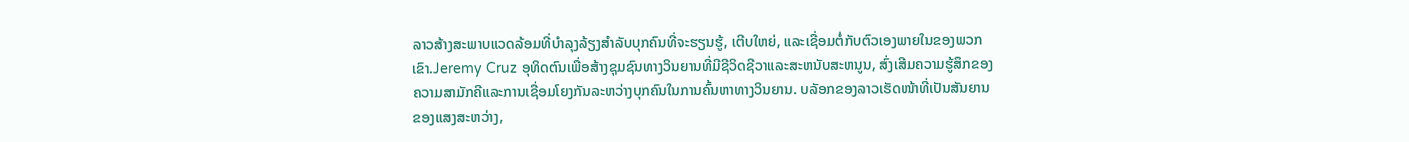ລາວສ້າງສະພາບແວດລ້ອມທີ່ບໍາລຸງລ້ຽງສໍາລັບບຸກຄົນທີ່ຈະຮຽນຮູ້, ເຕີບໃຫຍ່, ແລະເຊື່ອມຕໍ່ກັບຕົວເອງພາຍໃນຂອງພວກເຂົາ.Jeremy Cruz ອຸທິດຕົນເພື່ອສ້າງຊຸມຊົນທາງວິນຍານທີ່ມີຊີວິດຊີວາແລະສະຫນັບສະຫນູນ, ສົ່ງເສີມຄວາມຮູ້ສຶກຂອງຄວາມສາມັກຄີແລະການເຊື່ອມໂຍງກັນລະຫວ່າງບຸກຄົນໃນການຄົ້ນຫາທາງວິນຍານ. ບລັອກຂອງລາວເຮັດໜ້າທີ່ເປັນສັນຍານຂອງແສງສະຫວ່າງ,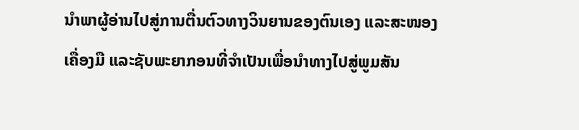ນໍາພາຜູ້ອ່ານໄປສູ່ການຕື່ນຕົວທາງວິນຍານຂອງຕົນເອງ ແລະສະໜອງເຄື່ອງມື ແລະຊັບພະຍາກອນທີ່ຈໍາເປັນເພື່ອນໍາທາງໄປສູ່ພູມສັນ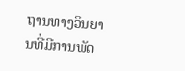ຖານທາງວິນຍານທີ່ມີການພັດ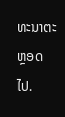ທະນາຕະຫຼອດໄປ.